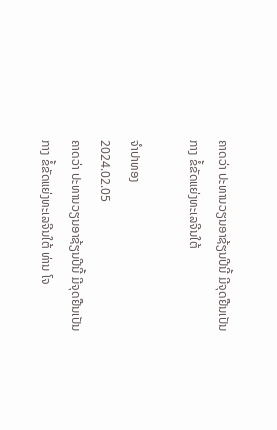ຄາດວ່າ ປະທານວຽນອາຊ້ຽນປີນີ້ ມີຈຸດຢືນເປັນກາງ ຂໍ້ຂັດແຍ່ງທະເລຈີນໃຕ້

ຈຳປາທອງ
2024.02.05
ຄາດວ່າ ປະທານວຽນອາຊ້ຽນປີນີ້ ມີຈຸດຢືນເປັນກາງ ຂໍ້ຂັດແຍ່ງທະເລຈີນໃຕ້ ທ່ານ ໂຈ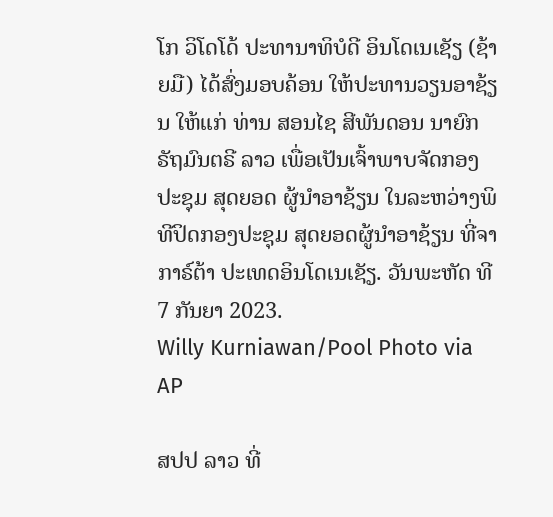ໂກ ວິໂດໂດ້ ປະທານາທິບໍດີ ອິນໂດເນເຊັຽ (ຊ້າຍມື) ໄດ້ສົ່ງມອບຄ້ອນ ໃຫ້ປະທານວຽນອາຊ້ຽນ ໃຫ້ແກ່ ທ່ານ ສອນໄຊ ສີພັນດອນ ນາຍົກ ຣັຖມົນຕຣີ ລາວ ເພື່ອເປັນເຈົ້າພາບຈັດກອງປະຊຸມ ສຸດຍອດ ຜູ້ນໍາອາຊ້ຽນ ໃນລະຫວ່າງພິທີປິດກອງປະຊຸມ ສຸດຍອດຜູ້ນຳອາຊ້ຽນ ທີ່ຈາກາຣ໌ຕ້າ ປະເທດອິນໂດເນເຊັຽ. ວັນພະຫັດ ທີ 7 ກັນຍາ 2023.
Willy Kurniawan/Pool Photo via AP

ສປປ ລາວ ທີ່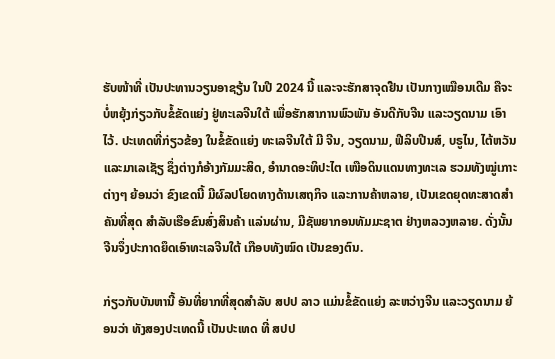ຮັບໜ້າທີ່ ເປັນປະທານວຽນອາຊຽ້ນ ໃນປີ 2024 ນີ້ ແລະຈະຮັກສາຈຸດຢືນ ເປັນກາງເໝືອນເດີມ ຄືຈະບໍ່ຫຍຸ້ງກ່ຽວກັບຂໍ້ຂັດແຍ່ງ ຢູ່ທະເລຈີນໃຕ້ ເພື່ອຮັກສາການພົວພັນ ອັນດີກັບຈີນ ແລະວຽດນາມ ເອົາໄວ້. ປະເທດທີ່ກ່ຽວຂ້ອງ ໃນຂໍ້ຂັດແຍ່ງ ທະເລຈີນໃຕ້ ມີ ຈີນ, ວຽດນາມ, ຟີລິບປີນສ໌, ບຣູໄນ, ໄຕ້ຫວັນ ແລະມາເລເຊັຽ ຊຶ່ງຕ່າງກໍອ້າງກັມມະສິດ, ອໍານາດອະທິປະໄຕ ເໜືອດິນແດນທາງທະເລ ຮວມທັງໝູ່ເກາະຕ່າງໆ ຍ້ອນວ່າ ຂົງເຂດນີ້ ມີຜົລປໂຍດທາງດ້ານເສຖກິຈ ແລະການຄ້າຫລາຍ, ເປັນເຂດຍຸດທະສາດສໍາຄັນທີ່ສຸດ ສໍາລັບເຮືອຂົນສົ່ງສິນຄ້າ ແລ່ນຜ່ານ, ມີຊັພຍາກອນທັມມະຊາຕ ຢ່າງຫລວງຫລາຍ. ດັ່ງນັ້ນຈີນຈຶ່ງປະກາດຍຶດເອົາທະເລຈີນໃຕ້ ເກືອບທັງໝົດ ເປັນຂອງຕົນ.

ກ່ຽວກັບບັນຫານີ້ ອັນທີ່ຍາກທີ່ສຸດສໍາລັບ ສປປ ລາວ ແມ່ນຂໍ້ຂັດແຍ່ງ ລະຫວ່າງຈີນ ແລະວຽດນາມ ຍ້ອນວ່າ ທັງສອງປະເທດນີ້ ເປັນປະເທດ ທີ່ ສປປ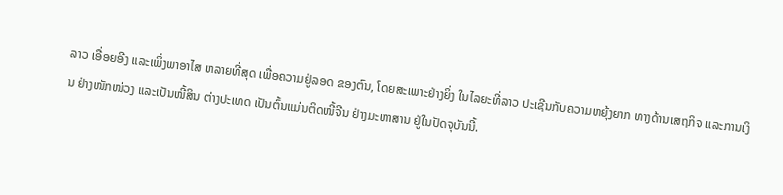ລາວ ເອື່ອຍອີງ ແລະເພິ່ງພາອາໄສ ຫລາຍທີ່ສຸດ ເພື່ອຄວາມຢູ່ລອດ ຂອງຕົນ, ໂດຍສະເພາະຢ່າງຍິ່ງ ໃນໄລຍະທີ່ລາວ ປະເຊີນກັບຄວາມຫຍຸ້ງຍາກ ທາງດ້ານເສຖກິຈ ແລະການເງິນ ຢ່າງໜັກໜ່ວງ ແລະເປັນໜີ້ສິນ ຕ່າງປະເທດ ເປັນຕົ້ນແມ່ນຕິດໜີ້ຈີນ ຢ່າງມະຫາສານ ຢູ່ໃນປັດຈຸບັນນີ້.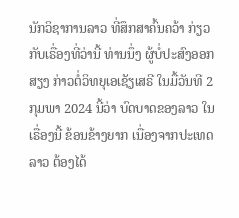ນັກວິຊາການລາວ ທີ່ສຶກສາຄົ້ນຄວ້າ ກ່ຽວກັບເຣື່ອງທີ່ວ່ານີ້ ທ່ານນຶ່ງ ຜູ້ບໍ່ປະສົງອອກສຽງ ກ່າວຕໍ່ວິທຍຸເອເຊັຽເສຣີ ໃນມື້ວັນທີ 2 ກຸມພາ 2024 ນີ້ວ່າ ບົດບາດຂອງລາວ ໃນເຣື່ອງນີ້ ຂ້ອນຂ້າງຍາກ ເນື່ອງຈາກປະເທດລາວ ຕ້ອງໄດ້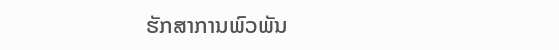ຮັກສາການພົວພັນ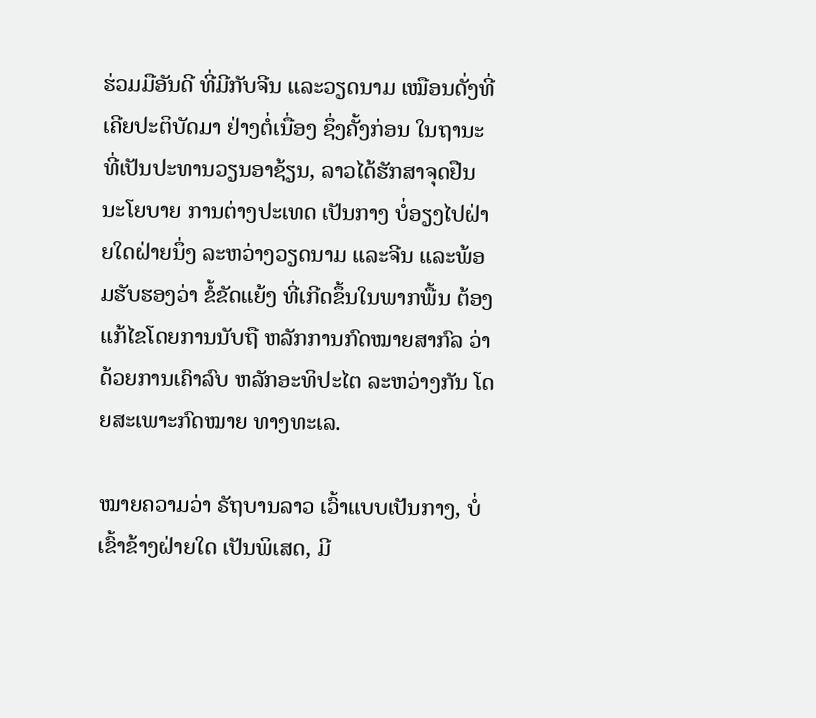ຮ່ວມມືອັນດີ ທີ່ມີກັບຈີນ ແລະວຽດນາມ ເໝືອນດັ່ງທີ່ເຄີຍປະຕິບັດມາ ຢ່າງຕໍ່ເນື່ອງ ຊຶ່ງຄັ້ງກ່ອນ ໃນຖານະທີ່ເປັນປະທານວຽນອາຊ້ຽນ, ລາວໄດ້ຮັກສາຈຸດຢືນ ນະໂຍບາຍ ການຕ່າງປະເທດ ເປັນກາງ ບໍ່ອຽງໄປຝ່າຍໃດຝ່າຍນຶ່ງ ລະຫວ່າງວຽດນາມ ແລະຈີນ ແລະພ້ອມຮັບຮອງວ່າ ຂໍ້ຂັດແຍ້ງ ທີ່ເກີດຂຶ້ນໃນພາກພື້ນ ຕ້ອງແກ້ໄຂໂດຍການນັບຖື ຫລັກການກົດໝາຍສາກົລ ວ່າດ້ວຍການເຄົາລົບ ຫລັກອະທິປະໄຕ ລະຫວ່າງກັນ ໂດຍສະເພາະກົດໝາຍ ທາງທະເລ.

ໝາຍຄວາມວ່າ ຣັຖບານລາວ ເວົ້າແບບເປັນກາງ, ບໍ່ເຂົ້າຂ້າງຝ່າຍໃດ ເປັນພິເສດ, ມີ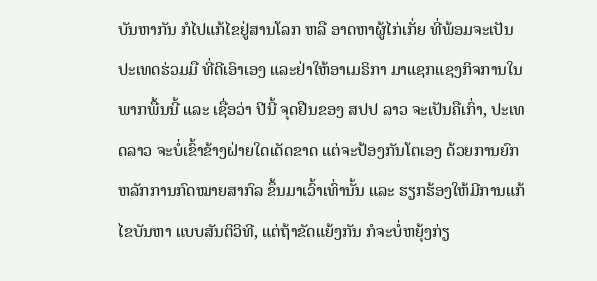ບັນຫາກັນ ກໍໄປແກ້ໄຂຢູ່ສານໂລກ ຫລື ອາດຫາຜູ້ໄກ່ເກັ່ຍ ທີ່ພ້ອມຈະເປັນປະເທດຮ່ວມມື ທີ່ດີເອົາເອງ ແລະຢ່າໃຫ້ອາເມຣິກາ ມາແຊກແຊງກິຈການໃນພາກພື້ນນີ້ ແລະ ເຊື່ອວ່າ ປີນີ້ ຈຸດຢືນຂອງ ສປປ ລາວ ຈະເປັນຄືເກົ່າ, ປະເທດລາວ ຈະບໍ່ເຂົ້າຂ້າງຝ່າຍໃດເດັດຂາດ ແຕ່ຈະປ້ອງກັນໂຕເອງ ດ້ວຍການຍົກຫລັກການກົດໝາຍສາກົລ ຂຶ້ນມາເວົ້າເທົ່ານັ້ນ ແລະ ຮຽກຮ້ອງໃຫ້ມີການແກ້ໄຂບັນຫາ ແບບສັນຕິວິທີ, ແຕ່ຖ້າຂັດແຍ້ງກັນ ກໍຈະບໍ່ຫຍຸ້ງກ່ຽ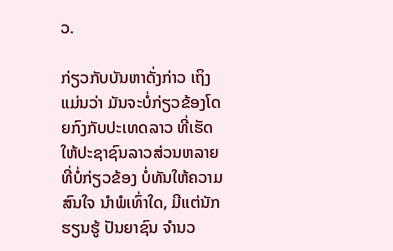ວ.

ກ່ຽວກັບບັນຫາດັ່ງກ່າວ ເຖິງແມ່ນວ່າ ມັນຈະບໍ່ກ່ຽວຂ້ອງໂດຍກົງກັບປະເທດລາວ ທີ່ເຮັດໃຫ້ປະຊາຊົນລາວສ່ວນຫລາຍ ທີ່ບໍ່ກ່ຽວຂ້ອງ ບໍ່ທັນໃຫ້ຄວາມສົນໃຈ ນໍາພໍເທົ່າໃດ, ມີແຕ່ນັກຮຽນຮູ້ ປັນຍາຊົນ ຈໍານວ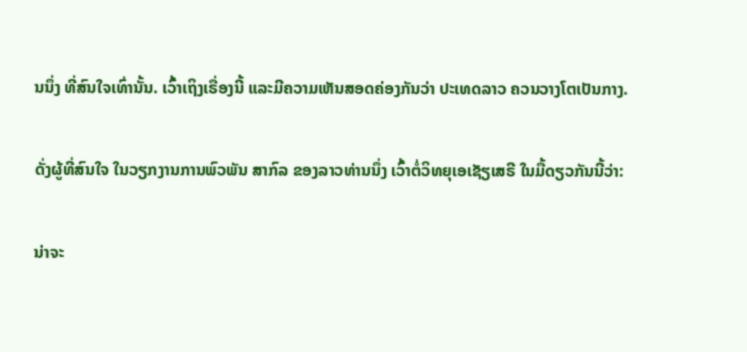ນນຶ່ງ ທີ່ສົນໃຈເທົ່ານັ້ນ. ເວົ້າເຖິງເຣື່ອງນີ້ ແລະມີຄວາມເຫັນສອດຄ່ອງກັນວ່າ ປະເທດລາວ ຄວນວາງໂຕເປັນກາງ.

ດັ່ງຜູ້ທີ່ສົນໃຈ ໃນວຽກງານການພົວພັນ ສາກົລ ຂອງລາວທ່ານນຶ່ງ ເວົ້າຕໍ່ວິທຍຸເອເຊັຽເສຣີ ໃນມື້ດຽວກັນນີ້ວ່າ:

ນ່າຈະ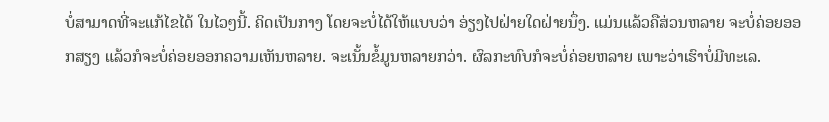ບໍ່ສາມາດທີ່ຈະແກ້ໄຂໄດ້ ໃນໄວໆນີ້. ຄິດເປັນກາງ ໂດຍຈະບໍ່ໄດ້ໃຫ້ແບບວ່າ ອ່ຽງໄປຝ່າຍໃດຝ່າຍນຶ່ງ. ແມ່ນແລ້ວຄືສ່ວນຫລາຍ ຈະບໍ່ຄ່ອຍອອກສຽງ ແລ້ວກໍຈະບໍ່ຄ່ອຍອອກຄວາມເຫັນຫລາຍ. ຈະເນັ້ນຂໍ້ມູນຫລາຍກວ່າ. ຜົລກະທົບກໍຈະບໍ່ຄ່ອຍຫລາຍ ເພາະວ່າເຮົາບໍ່ມີທະເລ.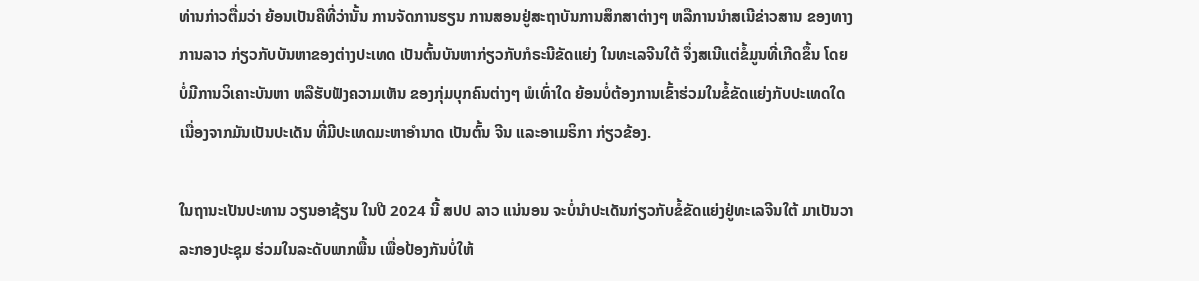ທ່ານກ່າວຕື່ມວ່າ ຍ້ອນເປັນຄືທີ່ວ່ານັ້ນ ການຈັດການຮຽນ ການສອນຢູ່ສະຖາບັນການສຶກສາຕ່າງໆ ຫລືການນໍາສເນີຂ່າວສານ ຂອງທາງການລາວ ກ່ຽວກັບບັນຫາຂອງຕ່າງປະເທດ ເປັນຕົ້ນບັນຫາກ່ຽວກັບກໍຣະນີຂັດແຍ່ງ ໃນທະເລຈີນໃຕ້ ຈຶ່ງສເນີແຕ່ຂໍ້ມູນທີ່ເກີດຂຶ້ນ ໂດຍບໍ່ມີການວິເຄາະບັນຫາ ຫລືຮັບຟັງຄວາມເຫັນ ຂອງກຸ່ມບຸກຄົນຕ່າງໆ ພໍເທົ່າໃດ ຍ້ອນບໍ່ຕ້ອງການເຂົ້າຮ່ວມໃນຂໍ້ຂັດແຍ່ງກັບປະເທດໃດ ເນື່ອງຈາກມັນເປັນປະເດັນ ທີ່ມີປະເທດມະຫາອໍານາດ ເປັນຕົ້ນ ຈີນ ແລະອາເມຣິກາ ກ່ຽວຂ້ອງ.

ໃນຖານະເປັນປະທານ ວຽນອາຊ້ຽນ ໃນປີ 2024 ນີ້ ສປປ ລາວ ແນ່ນອນ ຈະບໍ່ນໍາປະເດັນກ່ຽວກັບຂໍ້ຂັດແຍ່ງຢູ່ທະເລຈີນໃຕ້ ມາເປັນວາລະກອງປະຊຸມ ຮ່ວມໃນລະດັບພາກພື້ນ ເພື່ອປ້ອງກັນບໍ່ໃຫ້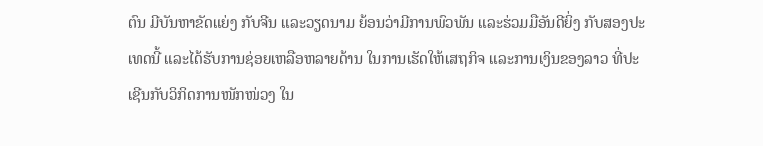ຕົນ ມີບັນຫາຂັດແຍ່ງ ກັບຈີນ ແລະວຽດນາມ ຍ້ອນວ່າມີການພົວພັນ ແລະຮ່ວມມືອັນດີຍິ່ງ ກັບສອງປະເທດນີ້ ແລະໄດ້ຮັບການຊ່ອຍເຫລືອຫລາຍດ້ານ ໃນການເຮັດໃຫ້ເສຖກິຈ ແລະການເງິນຂອງລາວ ທີ່ປະເຊີນກັບວິກິດການໜັກໜ່ວງ ໃນ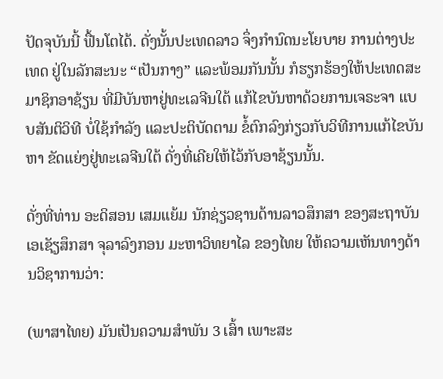ປັດຈຸບັນນີ້ ຟື້ນໂຕໄດ້. ດັ່ງນັ້ນປະເທດລາວ ຈຶ່ງກໍານົດນະໂຍບາຍ ການຕ່າງປະເທດ ຢູ່ໃນລັກສະນະ “ເປັນກາງ” ແລະພ້ອມກັນນັ້ນ ກໍຮຽກຮ້ອງໃຫ້ປະເທດສະມາຊິກອາຊ້ຽນ ທີ່ມີບັນຫາຢູ່ທະເລຈີນໃຕ້ ແກ້ໄຂບັນຫາດ້ວຍການເຈຣະຈາ ແບບສັນຕິວິທີ ບໍ່ໃຊ້ກໍາລັງ ແລະປະຕິບັດຕາມ ຂໍ້ຕົກລົງກ່ຽວກັບວິທີການແກ້ໄຂບັນຫາ ຂັດແຍ່ງຢູ່ທະເລຈີນໃຕ້ ດັ່ງທີ່ເຄີຍໃຫ້ໄວ້ກັບອາຊ້ຽນນັ້ນ.

ດັ່ງທີ່ທ່ານ ອະດິສອນ ເສມແຍ້ມ ນັກຊ່ຽວຊານດ້ານລາວສຶກສາ ຂອງສະຖາບັນເອເຊັຽສຶກສາ ຈຸລາລົງກອນ ມະຫາວິທຍາໄລ ຂອງໄທຍ ໃຫ້ຄວາມເຫັນທາງດ້ານວິຊາການວ່າ:

(ພາສາໄທຍ) ມັນເປັນຄວາມສໍາພັນ 3 ເສົ້າ ເພາະສະ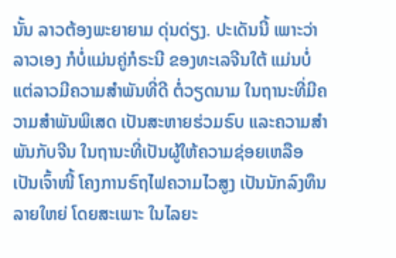ນັ້ນ ລາວຕ້ອງພະຍາຍາມ ດຸ່ນດ່ຽງ. ປະເດັນນີ້ ເພາະວ່າ ລາວເອງ ກໍບໍ່ແມ່ນຄູ່ກໍຣະນີ ຂອງທະເລຈີນໃຕ້ ແມ່ນບໍ່ ແຕ່ລາວມີຄວາມສໍາພັນທີ່ດີ ຕໍ່ວຽດນາມ ໃນຖານະທີ່ມີຄວາມສໍາພັນພິເສດ ເປັນສະຫາຍຮ່ວມຣົບ ແລະຄວາມສໍາພັນກັບຈີນ ໃນຖານະທີ່ເປັນຜູ້ໃຫ້ຄວາມຊ່ອຍເຫລືອ ເປັນເຈົ້າໜີ້ ໂຄງການຣົຖໄຟຄວາມໄວສູງ ເປັນນັກລົງທຶນລາຍໃຫຍ່ ໂດຍສະເພາະ ໃນໄລຍະ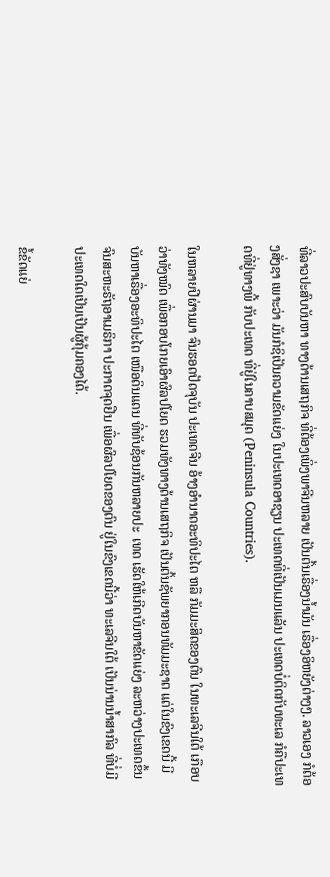ທີ່ລາວປະສົບບັນຫາ ທາງດ້ານເສຖກິຈ ທີ່ຕ້ອງເພິ່ງພາຈີນຫລາຍ ເປັນຕົ້ນເຣື່ອງນໍ້າມັນ ເຣື່ອງອິຫຍັງຕ່າງໆ. ລາວເອງ ກໍຕ້ອງສັ່ງຊາ ເພາະວ່າ ມັນກໍຊິເປັນຄວາມຂັດແຍ່ງ ໃນປະເທດອາຊຽນ ປະເທດທີ່ເປັນເມນແລັນ ປະເທດບໍ່ຕິດກັບທະເລ ກໍຄືປະເທດທີ່ຢູ່ທາງພີ້ ກັບປະເທດ ທີ່ຢູ່ໃນຄາບສມຸດ (Peninsula Countries).

ໃນຫລາຍປີຜ່ານມາ ຈົນຮອດປັດຈຸບັນ ປະເທດຈີນ ອ້າງອໍານາດອະທິປະໄຕ ຫລື ກັມມະສິດຂອງຕົນ ໃນທະເລຈີນໃຕ້ ເກືອບວ່າທັງໝົດ ເພື່ອກອບໂກຍເອົາຜົລປໂຍດ ຮວມທັງທາງດ້ານເສຖກິຈ ເປັນຕົ້ນຊັພຍາກອນທັມມະຊາຕ ແຕ່ໃນຂົງເຂດນີ້ ມີບັນຫາເຣື່ອງອະທິປະໄຕ ເໜືອດິນແດນ ທີ່ທັບຊ້ອນກັນຫລາຍປະ  ເທດ ເຮັດໃຫ້ເກີດບັນຫາຂັດແຍ່ງ ລະຫວ່າງປະເທດຂຶ້ນ ຈົນສະຫະຣັຖອາເມຣິກາ ປະກາດຈຸດຢືນ ເພື່ອຜົລປໂຍດຂອງຕົນ ຢູ່ໃນຂົງເຂດນີ້ວ່າ ທະເລຈີນໃຕ້ ເປັນນ່ານນໍ້າສາກົລ ທີ່ບໍ່ມີປະເທດໃດເປັນເປັນຜູ້ຄຸ້ມຄອງໄດ້.

ຂໍ້ຂັດແຍ່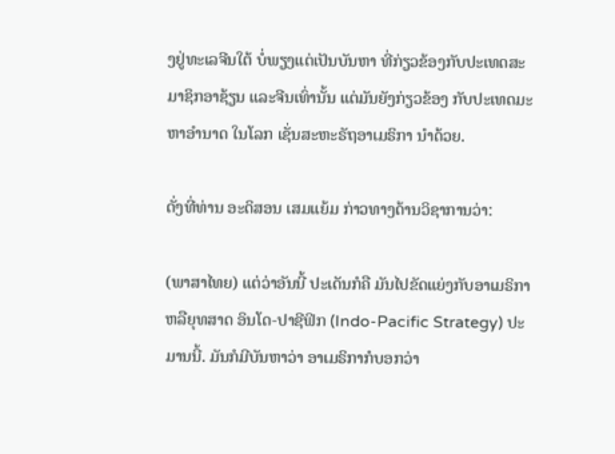ງຢູ່ທະເລຈີນໃຕ້ ບໍ່ພຽງແຕ່ເປັນບັນຫາ ທີ່ກ່ຽວຂ້ອງກັບປະເທດສະມາຊິກອາຊ້ຽນ ແລະຈີນເທົ່ານັ້ນ ແຕ່ມັນຍັງກ່ຽວຂ້ອງ ກັບປະເທດມະຫາອໍານາດ ໃນໂລກ ເຊັ່ນສະຫະຣັຖອາເມຣິກາ ນໍາດ້ວຍ.

ດັ່ງທີ່ທ່ານ ອະດິສອນ ເສມແຍ້ມ ກ່າວທາງດ້ານວິຊາການວ່າ:

(ພາສາໄທຍ) ແຕ່ວ່າອັນນີ້ ປະເດັນກໍຄື ມັນໄປຂັດແຍ່ງກັບອາເມຣິກາ ຫລືຍຸທສາດ ອິນໂດ-ປາຊີຟິກ (Indo-Pacific Strategy) ປະມານນີ້. ມັນກໍມີບັນຫາວ່າ ອາເມຣິກາກໍບອກວ່າ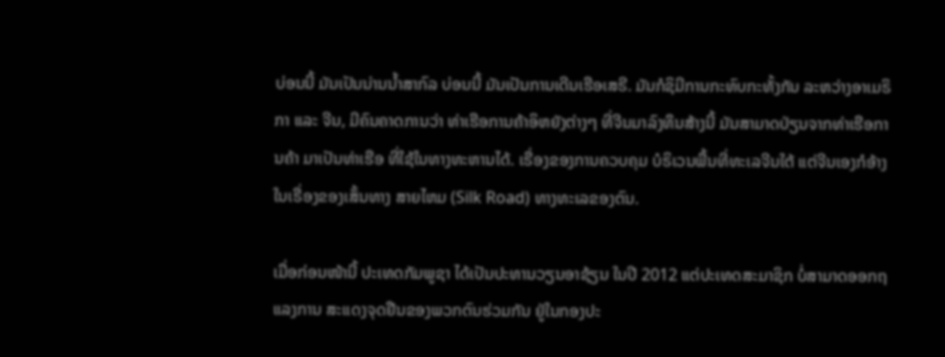ບ່ອນນີ້ ມັນເປັນນ່ານນໍ້າສາກົລ ບ່ອນນີ້ ມັນເປັນການເດີນເຮືອເສຣີ. ມັນກໍຊິມີການກະທົບກະທັ້ງກັນ ລະຫວ່າງອາເມຣິກາ ແລະ ຈີນ, ມີຄົນຄາດການວ່າ ທ່າເຮືອການຄ້າອິຫຍັງຕ່າງໆ ທີ່ຈີນມາລົງທຶນສ້າງນີ້ ມັນສາມາດປ່ຽນຈາກທ່າເຮືອການຄ້າ ມາເປັນທ່າເຮືອ ທີ່ໃຊ້ໃນທາງທະຫານໄດ້. ເຣື່ອງຂອງການຄວບຄຸມ ບໍຣິເວນພື້ນທີ່ທະເລຈີນໃຕ້ ແຕ່ຈີນເອງກໍອ້າງໃນເຣື່ອງຂອງເສັ້ນທາງ ສາຍໄຫມ (Silk Road) ທາງທະເລຂອງຕົນ.

ເມື່ອກ່ອນໜ້ານີ້ ປະເທດກັມພູຊາ ໄດ້ເປັນປະທານວຽນອາຊ້ຽນ ໃນປີ 2012 ແຕ່ປະເທດສະມາຊິກ ບໍ່ສາມາດອອກຖແລງການ ສະແດງຈຸດຢືນຂອງພວກຕົນຮ່ວມກັນ ຢູ່ໃນກອງປະ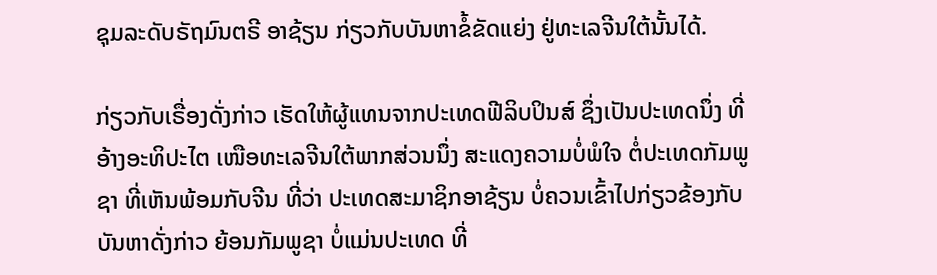ຊຸມລະດັບຣັຖມົນຕຣີ ອາຊ້ຽນ ກ່ຽວກັບບັນຫາຂໍ້ຂັດແຍ່ງ ຢູ່ທະເລຈີນໃຕ້ນັ້ນໄດ້.

ກ່ຽວກັບເຣື່ອງດັ່ງກ່າວ ເຮັດໃຫ້ຜູ້ແທນຈາກປະເທດຟີລິບປິນສ໌ ຊຶ່ງເປັນປະເທດນຶ່ງ ທີ່ອ້າງອະທິປະໄຕ ເໜືອທະເລຈີນໃຕ້ພາກສ່ວນນຶ່ງ ສະແດງຄວາມບໍ່ພໍໃຈ ຕໍ່ປະເທດກັມພູຊາ ທີ່ເຫັນພ້ອມກັບຈີນ ທີ່ວ່າ ປະເທດສະມາຊິກອາຊ້ຽນ ບໍ່ຄວນເຂົ້າໄປກ່ຽວຂ້ອງກັບບັນຫາດັ່ງກ່າວ ຍ້ອນກັມພູຊາ ບໍ່ແມ່ນປະເທດ ທີ່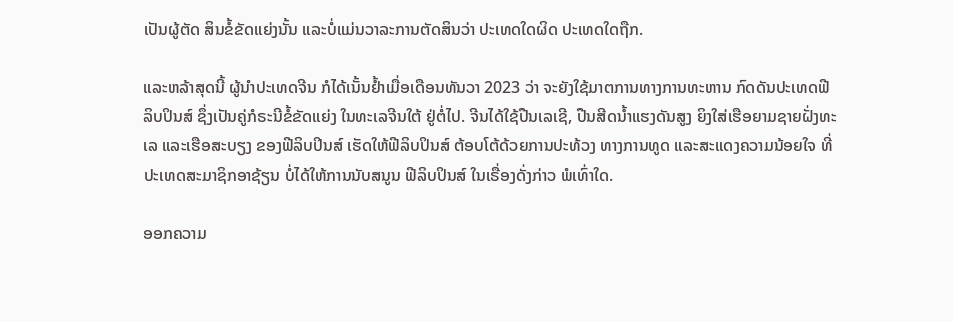ເປັນຜູ້ຕັດ ສິນຂໍ້ຂັດແຍ່ງນັ້ນ ແລະບໍ່ແມ່ນວາລະການຕັດສິນວ່າ ປະເທດໃດຜິດ ປະເທດໃດຖືກ.

ແລະຫລ້າສຸດນີ້ ຜູ້ນໍາປະເທດຈີນ ກໍໄດ້ເນັ້ນຢໍ້າເມື່ອເດືອນທັນວາ 2023 ວ່າ ຈະຍັງໃຊ້ມາຕການທາງການທະຫານ ກົດດັນປະເທດຟີລິບປິນສ໌ ຊຶ່ງເປັນຄູ່ກໍຣະນີຂໍ້ຂັດແຍ່ງ ໃນທະເລຈີນໃຕ້ ຢູ່ຕໍ່ໄປ. ຈີນໄດ້ໃຊ້ປືນເລເຊີ, ປືນສີດນໍ້າແຮງດັນສູງ ຍິງໃສ່ເຮືອຍາມຊາຍຝັ່ງທະເລ ແລະເຮືອສະບຽງ ຂອງຟີລິບປິນສ໌ ເຮັດໃຫ້ຟີລິບປິນສ໌ ຕ້ອບໂຕ້ດ້ວຍການປະທ້ວງ ທາງການທູດ ແລະສະແດງຄວາມນ້ອຍໃຈ ທີ່ປະເທດສະມາຊິກອາຊ້ຽນ ບໍ່ໄດ້ໃຫ້ການນັບສນູນ ຟີລິບປິນສ໌ ໃນເຣື່ອງດັ່ງກ່າວ ພໍເທົ່າໃດ.

ອອກຄວາມ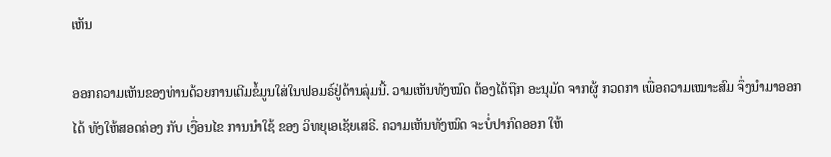ເຫັນ

ອອກຄວາມເຫັນຂອງທ່ານດ້ວຍການເຕີມຂໍ້ມູນໃສ່ໃນຟອມຣ໌ຢູ່ດ້ານລຸ່ມນີ້. ວາມເຫັນທັງໝົດ ຕ້ອງໄດ້ຖືກ ອະນຸມັດ ຈາກຜູ້ ກວດກາ ເພື່ອຄວາມເໝາະສົມ ຈຶ່ງນໍາມາອອກໄດ້ ທັງໃຫ້ສອດຄ່ອງ ກັບ ເງື່ອນໄຂ ການນຳໃຊ້ ຂອງ ວິທຍຸເອເຊັຍເສຣີ. ຄວາມເຫັນທັງໝົດ ຈະບໍ່ປາກົດອອກ ໃຫ້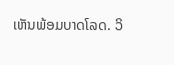ເຫັນພ້ອມບາດໂລດ. ວິ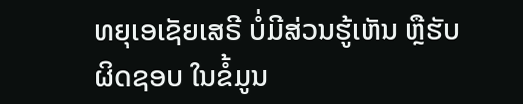ທຍຸເອເຊັຍເສຣີ ບໍ່ມີສ່ວນຮູ້ເຫັນ ຫຼືຮັບຜິດຊອບ ໃນຂໍ້ມູນ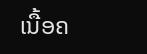ເນື້ອຄ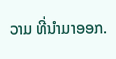ວາມ ທີ່ນໍາມາອອກ.